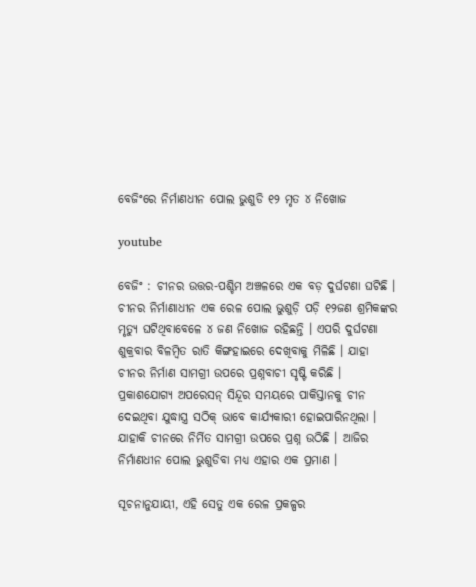ବେଜିଂରେ ନିର୍ମାଣଧୀନ ପୋଲ ଭୁଶୁଡି ୧୨ ମୃତ ୪ ନିଖୋଜ

youtube

ବେଜିଂ : ଚୀନର ଉତ୍ତର-ପଶ୍ଚିମ ଅଞ୍ଚଳରେ ଏକ ବଡ଼ ଦୁର୍ଘଟଣା ଘଟିଛି । ଚୀନର ନିର୍ମାଣାଧୀନ ଏକ ରେଳ ପୋଲ ଭୁଶୁଡ଼ି ପଡ଼ି ୧୨ଜଣ ଶ୍ରମିକଙ୍କର ମୃତ୍ୟୁ ଘଟିଥିବାବେଳେ ୪ ଜଣ ନିଖୋଜ ରହିଛନ୍ତି । ଏପରି ଦୁର୍ଘଟଣା ଶୁକ୍ରବାର ବିଳମ୍ବିତ ରାତି କିଙ୍ଗହାଇରେ ଦେଖିବାକୁ ମିଳିଛି । ଯାହା ଚୀନର ନିର୍ମାଣ ସାମଗ୍ରୀ ଉପରେ ପ୍ରଶ୍ନବାଚୀ ସୃଷ୍ଟି କରିଛି । ପ୍ରକାଶଯୋଗ୍ୟ ଅପରେସନ୍ ସିନ୍ଦୂର ସମୟରେ ପାକିସ୍ତାନକୁ ଚୀନ ଦେଇଥିବା ଯୁଦ୍ଧାସ୍ତ୍ର ସଠିକ୍ ଭାବେ କାର୍ଯ୍ୟକାରୀ ହୋଇପାରିନଥିଲା । ଯାହାକି ଚୀନରେ ନିର୍ମିତ ସାମଗ୍ରୀ ଉପରେ ପ୍ରଶ୍ନ ଉଠିଛି । ଆଜିର ନିର୍ମାଣଧୀନ ପୋଲ ଭୁଶୁଡିବା ମଧ୍ୟ ଏହାର ଏକ ପ୍ରମାଣ ।

ସୂଚନାନୁଯାୟୀ, ଏହି ସେତୁ ଏକ ରେଳ ପ୍ରକଳ୍ପର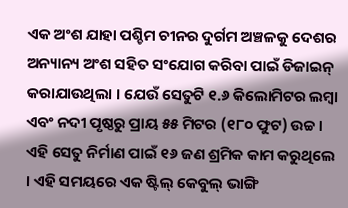ଏକ ଅଂଶ ଯାହା ପଶ୍ଚିମ ଚୀନର ଦୁର୍ଗମ ଅଞ୍ଚଳକୁ ଦେଶର ଅନ୍ୟାନ୍ୟ ଅଂଶ ସହିତ ସଂଯୋଗ କରିବା ପାଇଁ ଡିଜାଇନ୍ କରାଯାଉଥିଲା । ଯେଉଁ ସେତୁଟି ୧.୬ କିଲୋମିଟର ଲମ୍ବା ଏବଂ ନଦୀ ପୃଷ୍ଠରୁ ପ୍ରାୟ ୫୫ ମିଟର (୧୮୦ ଫୁଟ) ଉଚ୍ଚ । ଏହି ସେତୁ ନିର୍ମାଣ ପାଇଁ ୧୬ ଜଣ ଶ୍ରମିକ କାମ କରୁଥିଲେ । ଏହି ସମୟରେ ଏକ ଷ୍ଟିଲ୍ କେବୁଲ୍ ଭାଙ୍ଗି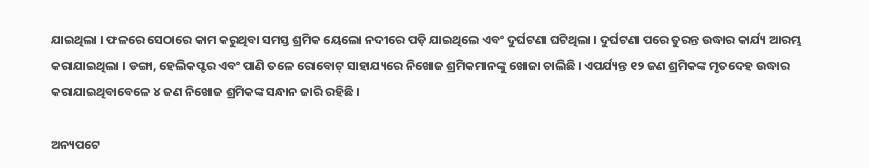ଯାଇଥିଲା । ଫଳରେ ସେଠାରେ କାମ କରୁଥିବା ସମସ୍ତ ଶ୍ରମିକ ୟେଲୋ ନଦୀରେ ପଡ଼ି ଯାଇଥିଲେ ଏବଂ ଦୁର୍ଘଟଣା ଘଟିଥିଲା । ଦୁର୍ଘଟଣା ପରେ ତୁରନ୍ତ ଉଦ୍ଧାର କାର୍ଯ୍ୟ ଆରମ୍ଭ କରାଯାଇଥିଲା । ଡଙ୍ଗା, ହେଲିକପ୍ଟର ଏବଂ ପାଣି ତଳେ ରୋବୋଟ୍ ସାହାଯ୍ୟରେ ନିଖୋଜ ଶ୍ରମିକମାନଙ୍କୁ ଖୋଜା ଚାଲିଛି । ଏପର୍ଯ୍ୟନ୍ତ ୧୨ ଜଣ ଶ୍ରମିକଙ୍କ ମୃତଦେହ ଉଦ୍ଧାର କରାଯାଇଥିବାବେଳେ ୪ ଜଣ ନିଖୋଜ ଶ୍ରମିକଙ୍କ ସନ୍ଧାନ ଜାରି ରହିଛି ।

ଅନ୍ୟପଟେ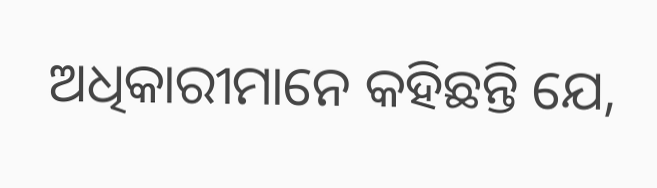ଅଧିକାରୀମାନେ କହିଛନ୍ତି ଯେ,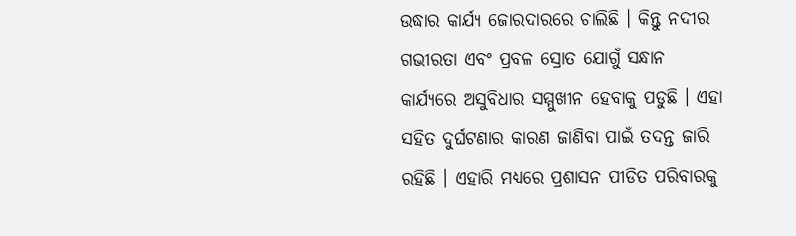ଉଦ୍ଧାର କାର୍ଯ୍ୟ ଜୋରଦାରରେ ଚାଲିଛି । କିନ୍ତୁ ନଦୀର ଗଭୀରତା ଏବଂ ପ୍ରବଳ ସ୍ରୋତ ଯୋଗୁଁ ସନ୍ଧାନ କାର୍ଯ୍ୟରେ ଅସୁବିଧାର ସମ୍ମୁଖୀନ ହେବାକୁ ପଡୁଛି । ଏହା ସହିତ ଦୁର୍ଘଟଣାର କାରଣ ଜାଣିବା ପାଇଁ ତଦନ୍ତ ଜାରି ରହିଛି । ଏହାରି ମଧ୍ୟରେ ପ୍ରଶାସନ ପୀଡିତ ପରିବାରକୁ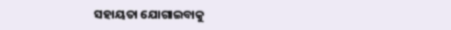ସହାୟତା ଯୋଗାଇବାକୁ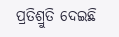ପ୍ରତିଶ୍ରୁତି ଦେଇଛି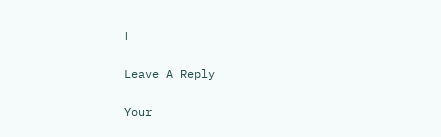।

Leave A Reply

Your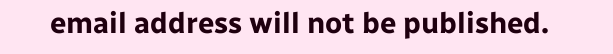email address will not be published.